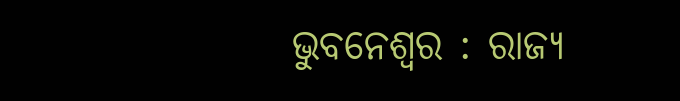ଭୁବନେଶ୍ବର : ରାଜ୍ୟ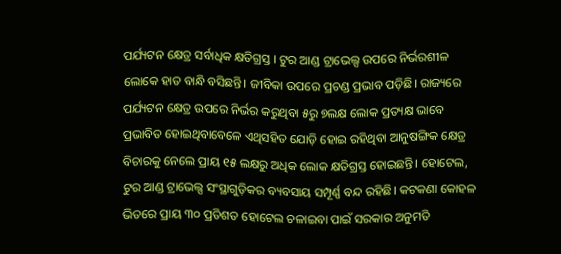ପର୍ଯ୍ୟଟନ କ୍ଷେତ୍ର ସର୍ବାଧିକ କ୍ଷତିଗ୍ରସ୍ତ । ଟୁର ଆଣ୍ଡ ଟ୍ରାଭେଲ୍ସ ଉପରେ ନିର୍ଭରଶୀଳ ଲୋକେ ହାତ ବାନ୍ଧି ବସିଛନ୍ତି। ଜୀବିକା ଉପରେ ପ୍ରଚଣ୍ଡ ପ୍ରଭାବ ପଡ଼ିଛି। ରାଜ୍ୟରେ ପର୍ଯ୍ୟଟନ କ୍ଷେତ୍ର ଉପରେ ନିର୍ଭର କରୁଥିବା ୫ରୁ ୭ଲକ୍ଷ ଲୋକ ପ୍ରତ୍ୟକ୍ଷ ଭାବେ ପ୍ରଭାବିତ ହୋଇଥିବାବେଳେ ଏଥିସହିତ ଯୋଡ଼ି ହୋଇ ରହିଥିବା ଆନୁଷଙ୍ଗିକ କ୍ଷେତ୍ର ବିଚାରକୁ ନେଲେ ପ୍ରାୟ ୧୫ ଲକ୍ଷରୁ ଅଧିକ ଲୋକ କ୍ଷତିଗ୍ରସ୍ତ ହୋଇଛନ୍ତି। ହୋଟେଲ, ଟୁର ଆଣ୍ଡ ଟ୍ରାଭେଲ୍ସ ସଂସ୍ଥାଗୁଡ଼ିକର ବ୍ୟବସାୟ ସମ୍ପୂର୍ଣ୍ଣ ବନ୍ଦ ରହିଛି। କଟକଣା କୋହଳ ଭିତରେ ପ୍ରାୟ ୩୦ ପ୍ରତିଶତ ହୋଟେଲ ଚଳାଇବା ପାଇଁ ସରକାର ଅନୁମତି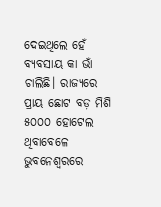ଦେଇଥିଲେ ହେଁ ବ୍ୟବସାୟ କା ଭାଁ ଚାଲିଛି। ରାଜ୍ୟରେ ପ୍ରାୟ ଛୋଟ ବଡ଼ ମିଶି ୫୦୦୦ ହୋଟେଲ ଥିବାବେଳେ ଭୁବନେଶ୍ବରରେ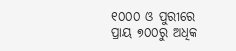୧୦୦୦ ଓ ପୁରୀରେ ପ୍ରାୟ ୭୦୦ରୁ ଅଧିକ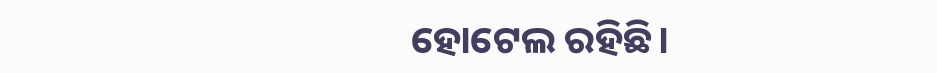ହୋଟେଲ ରହିଛି।